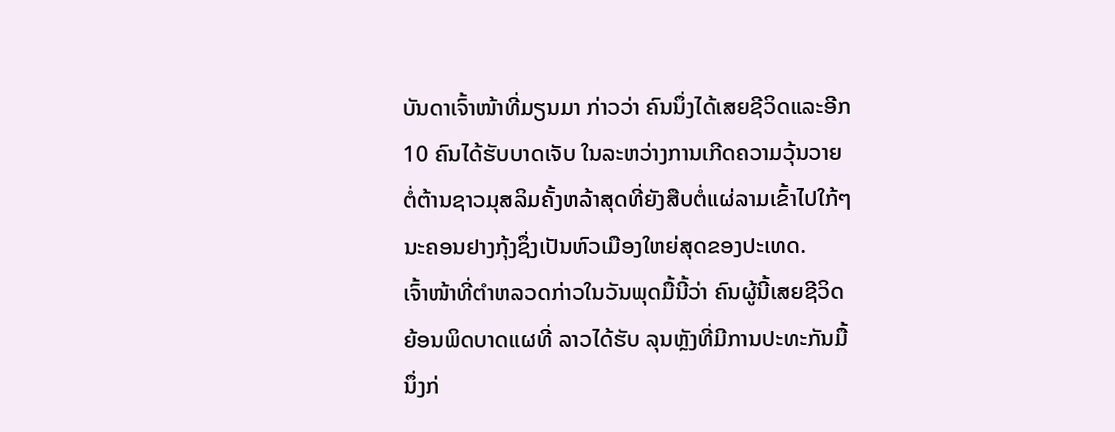ບັນດາເຈົ້າໜ້າທີ່ມຽນມາ ກ່າວວ່າ ຄົນນຶ່ງໄດ້ເສຍຊີວິດແລະອີກ
10 ຄົນໄດ້ຮັບບາດເຈັບ ໃນລະຫວ່າງການເກີດຄວາມວຸ້ນວາຍ
ຕໍ່ຕ້ານຊາວມຸສລິມຄັ້ງຫລ້າສຸດທີ່ຍັງສືບຕໍ່ແຜ່ລາມເຂົ້າໄປໃກ້ໆ
ນະຄອນຢາງກຸ້ງຊຶ່ງເປັນຫົວເມືອງໃຫຍ່ສຸດຂອງປະເທດ.
ເຈົ້າໜ້າທີ່ຕໍາຫລວດກ່າວໃນວັນພຸດມື້ນີ້ວ່າ ຄົນຜູ້ນີ້ເສຍຊີວິດ
ຍ້ອນພິດບາດແຜທີ່ ລາວໄດ້ຮັບ ລຸນຫຼັງທີ່ມີການປະທະກັນມື້
ນຶ່ງກ່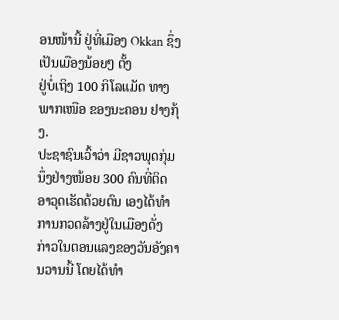ອນໜ້ານີ້ ຢູ່ທີ່ເມືອງ Okkan ຊຶ່ງ ເປັນເມືອງນ້ອຍໆ ຕັ້ງ
ຢູ່ບໍ່ເຖິງ 100 ກິໂລແມັດ ທາງພາກເໜືອ ຂອງນະຄອນ ຢາງກຸ້ງ.
ປະຊາຊົນເວົ້າວ່າ ມີຊາວພຸດກຸ່ມນຶ່ງຢ່າງໜ້ອຍ 300 ຄົນທີ່ຕິດ
ອາວຸດເຮັດດ້ວຍຕົນ ເອງໄດ້ທຳການກວດລ້າງຢູ່ໃນເມືອງດັ່ງ
ກ່າວໃນຕອນແລງຂອງວັນອັງຄານວານນີ້ ໂດຍໄດ້ທໍາ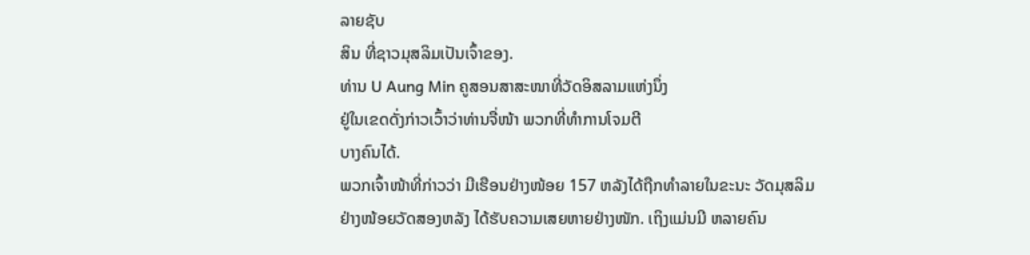ລາຍຊັບ
ສິນ ທີ່ຊາວມຸສລິມເປັນເຈົ້າຂອງ.
ທ່ານ U Aung Min ຄູສອນສາສະໜາທີ່ວັດອິສລາມແຫ່ງນຶ່ງ
ຢູ່ໃນເຂດດັ່ງກ່າວເວົ້າວ່າທ່ານຈື່ໜ້າ ພວກທີ່ທຳການໂຈມຕີ
ບາງຄົນໄດ້.
ພວກເຈົ້າໜ້າທີ່ກ່າວວ່າ ມີເຮືອນຢ່າງໜ້ອຍ 157 ຫລັງໄດ້ຖືກທໍາລາຍໃນຂະນະ ວັດມຸສລິມ
ຢ່າງໜ້ອຍວັດສອງຫລັງ ໄດ້ຮັບຄວາມເສຍຫາຍຢ່າງໜັກ. ເຖິງແມ່ນມີ ຫລາຍຄົນ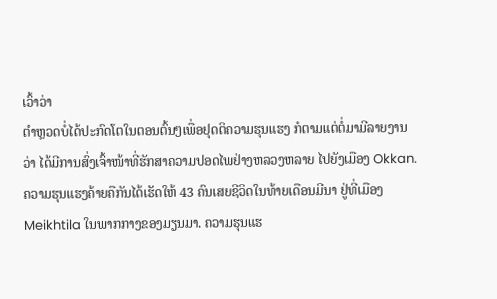ເວົ້າວ່າ
ຕໍາຫຼວດບໍ່ໄດ້ປະກົດໂຕໃນຕອນຕົ້ນໆເພື່ອຢຸດຕິຄວາມຮຸນແຮງ ກໍຕາມແຕ່ຕໍ່ມາມີລາຍງານ
ວ່າ ໄດ້ມີການສົ່ງເຈົ້າໜ້າທີ່ຮັກສາຄວາມປອດໄພຢ່າງຫລວງຫລາຍ ໄປຍັງເມືອງ Okkan.
ຄວາມຮຸນແຮງຄ້າຍຄືກັນໄດ້ເຮັດໃຫ້ 43 ຄົນເສຍຊີວິດໃນທ້າຍເດືອນມີນາ ຢູ່ທີ່ເມືອງ
Meikhtila ໃນພາກກາງຂອງມຽນມາ. ຄວາມຮຸນແຮ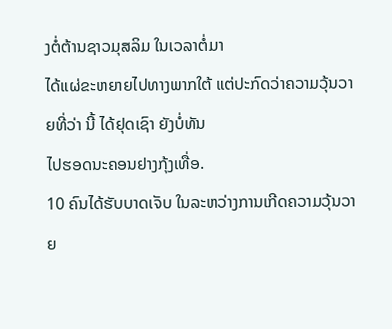ງຕໍ່ຕ້ານຊາວມຸສລິມ ໃນເວລາຕໍ່ມາ
ໄດ້ແຜ່ຂະຫຍາຍໄປທາງພາກໃຕ້ ແຕ່ປະກົດວ່າຄວາມວຸ້ນວາຍທີ່ວ່າ ນີ້ ໄດ້ຢຸດເຊົາ ຍັງບໍ່ທັນ
ໄປຮອດນະຄອນຢາງກຸ້ງເທື່ອ.
10 ຄົນໄດ້ຮັບບາດເຈັບ ໃນລະຫວ່າງການເກີດຄວາມວຸ້ນວາຍ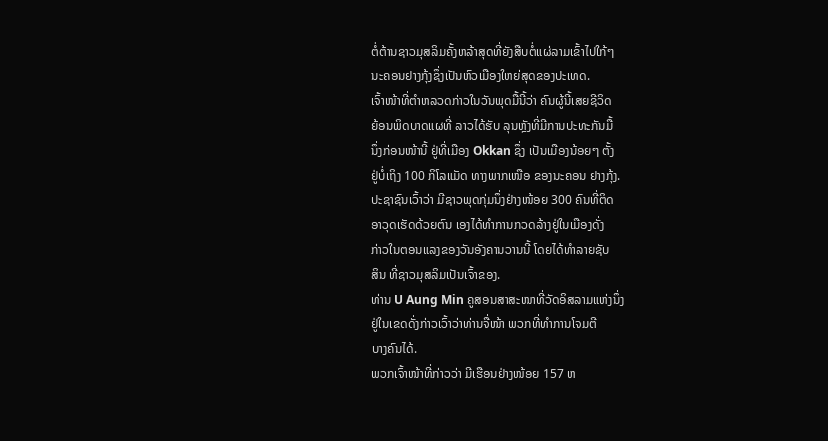ຕໍ່ຕ້ານຊາວມຸສລິມຄັ້ງຫລ້າສຸດທີ່ຍັງສືບຕໍ່ແຜ່ລາມເຂົ້າໄປໃກ້ໆ
ນະຄອນຢາງກຸ້ງຊຶ່ງເປັນຫົວເມືອງໃຫຍ່ສຸດຂອງປະເທດ.
ເຈົ້າໜ້າທີ່ຕໍາຫລວດກ່າວໃນວັນພຸດມື້ນີ້ວ່າ ຄົນຜູ້ນີ້ເສຍຊີວິດ
ຍ້ອນພິດບາດແຜທີ່ ລາວໄດ້ຮັບ ລຸນຫຼັງທີ່ມີການປະທະກັນມື້
ນຶ່ງກ່ອນໜ້ານີ້ ຢູ່ທີ່ເມືອງ Okkan ຊຶ່ງ ເປັນເມືອງນ້ອຍໆ ຕັ້ງ
ຢູ່ບໍ່ເຖິງ 100 ກິໂລແມັດ ທາງພາກເໜືອ ຂອງນະຄອນ ຢາງກຸ້ງ.
ປະຊາຊົນເວົ້າວ່າ ມີຊາວພຸດກຸ່ມນຶ່ງຢ່າງໜ້ອຍ 300 ຄົນທີ່ຕິດ
ອາວຸດເຮັດດ້ວຍຕົນ ເອງໄດ້ທຳການກວດລ້າງຢູ່ໃນເມືອງດັ່ງ
ກ່າວໃນຕອນແລງຂອງວັນອັງຄານວານນີ້ ໂດຍໄດ້ທໍາລາຍຊັບ
ສິນ ທີ່ຊາວມຸສລິມເປັນເຈົ້າຂອງ.
ທ່ານ U Aung Min ຄູສອນສາສະໜາທີ່ວັດອິສລາມແຫ່ງນຶ່ງ
ຢູ່ໃນເຂດດັ່ງກ່າວເວົ້າວ່າທ່ານຈື່ໜ້າ ພວກທີ່ທຳການໂຈມຕີ
ບາງຄົນໄດ້.
ພວກເຈົ້າໜ້າທີ່ກ່າວວ່າ ມີເຮືອນຢ່າງໜ້ອຍ 157 ຫ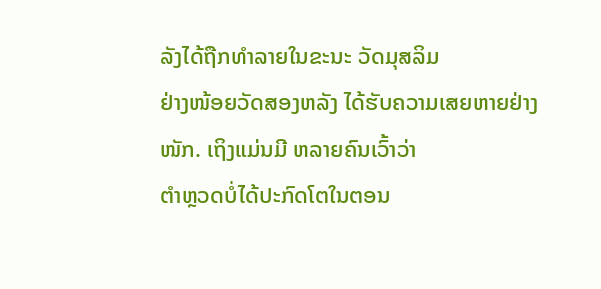ລັງໄດ້ຖືກທໍາລາຍໃນຂະນະ ວັດມຸສລິມ
ຢ່າງໜ້ອຍວັດສອງຫລັງ ໄດ້ຮັບຄວາມເສຍຫາຍຢ່າງໜັກ. ເຖິງແມ່ນມີ ຫລາຍຄົນເວົ້າວ່າ
ຕໍາຫຼວດບໍ່ໄດ້ປະກົດໂຕໃນຕອນ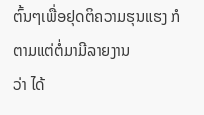ຕົ້ນໆເພື່ອຢຸດຕິຄວາມຮຸນແຮງ ກໍຕາມແຕ່ຕໍ່ມາມີລາຍງານ
ວ່າ ໄດ້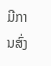ມີການສົ່ງ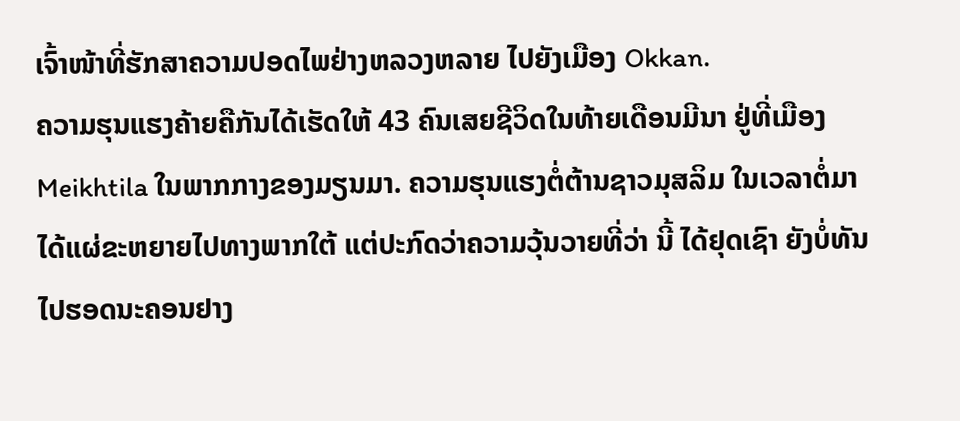ເຈົ້າໜ້າທີ່ຮັກສາຄວາມປອດໄພຢ່າງຫລວງຫລາຍ ໄປຍັງເມືອງ Okkan.
ຄວາມຮຸນແຮງຄ້າຍຄືກັນໄດ້ເຮັດໃຫ້ 43 ຄົນເສຍຊີວິດໃນທ້າຍເດືອນມີນາ ຢູ່ທີ່ເມືອງ
Meikhtila ໃນພາກກາງຂອງມຽນມາ. ຄວາມຮຸນແຮງຕໍ່ຕ້ານຊາວມຸສລິມ ໃນເວລາຕໍ່ມາ
ໄດ້ແຜ່ຂະຫຍາຍໄປທາງພາກໃຕ້ ແຕ່ປະກົດວ່າຄວາມວຸ້ນວາຍທີ່ວ່າ ນີ້ ໄດ້ຢຸດເຊົາ ຍັງບໍ່ທັນ
ໄປຮອດນະຄອນຢາງ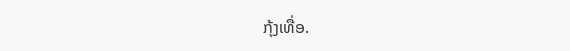ກຸ້ງເທື່ອ.